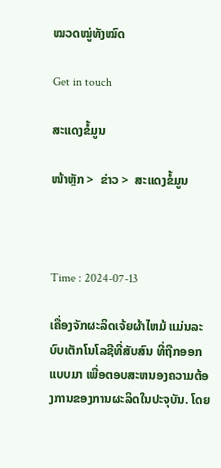ໝວດໝູ່ທັງໝົດ

Get in touch

ສະແດງຂໍ້ມູນ

ໜ້າຫຼັກ >  ຂ່າວ >  ສະແດງຂໍ້ມູນ



Time : 2024-07-13

ເຄື່ອງຈັກຜະລິດເຈ້ຍຜ້າໄຫມ້ ແມ່ນລະບົບເຕັກໂນໂລຊີທີ່ສັບສົນ ທີ່ຖືກອອກແບບມາ ເພື່ອຕອບສະຫນອງຄວາມຕ້ອງການຂອງການຜະລິດໃນປະຈຸບັນ. ໂດຍ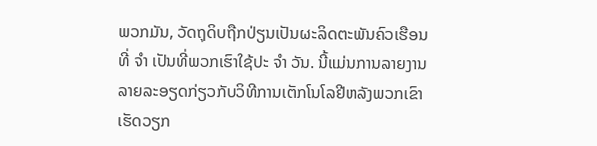ພວກມັນ, ວັດຖຸດິບຖືກປ່ຽນເປັນຜະລິດຕະພັນຄົວເຮືອນທີ່ ຈໍາ ເປັນທີ່ພວກເຮົາໃຊ້ປະ ຈໍາ ວັນ. ນີ້ແມ່ນການລາຍງານລາຍລະອຽດກ່ຽວກັບວິທີການເຕັກໂນໂລຢີຫລັງພວກເຂົາເຮັດວຽກ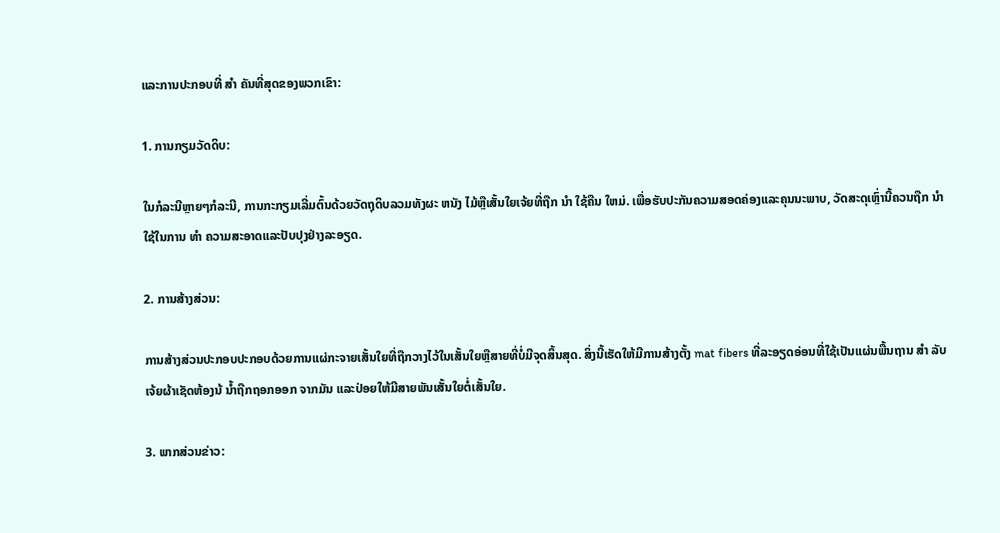ແລະການປະກອບທີ່ ສໍາ ຄັນທີ່ສຸດຂອງພວກເຂົາ:

1. ການກຽມວັດດິບ:

ໃນກໍລະນີຫຼາຍໆກໍລະນີ, ການກະກຽມເລີ່ມຕົ້ນດ້ວຍວັດຖຸດິບລວມທັງຜະ ຫນັງ ໄມ້ຫຼືເສັ້ນໃຍເຈ້ຍທີ່ຖືກ ນໍາ ໃຊ້ຄືນ ໃຫມ່. ເພື່ອຮັບປະກັນຄວາມສອດຄ່ອງແລະຄຸນນະພາບ, ວັດສະດຸເຫຼົ່ານີ້ຄວນຖືກ ນໍາ ໃຊ້ໃນການ ທໍາ ຄວາມສະອາດແລະປັບປຸງຢ່າງລະອຽດ.

2. ການສ້າງສ່ວນ:

ການສ້າງສ່ວນປະກອບປະກອບດ້ວຍການແຜ່ກະຈາຍເສັ້ນໃຍທີ່ຖືກວາງໄວ້ໃນເສັ້ນໃຍຫຼືສາຍທີ່ບໍ່ມີຈຸດສິ້ນສຸດ. ສິ່ງນີ້ເຮັດໃຫ້ມີການສ້າງຕັ້ງ mat fibers ທີ່ລະອຽດອ່ອນທີ່ໃຊ້ເປັນແຜ່ນພື້ນຖານ ສໍາ ລັບເຈ້ຍຜ້າເຊັດຫ້ອງນ້ ນໍ້າຖືກຖອກອອກ ຈາກມັນ ແລະປ່ອຍໃຫ້ມີສາຍພັນເສັ້ນໃຍຕໍ່ເສັ້ນໃຍ.

3. ພາກສ່ວນຂ່າວ: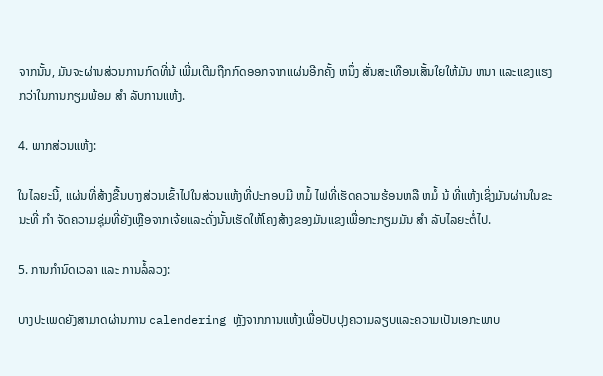ຈາກນັ້ນ, ມັນຈະຜ່ານສ່ວນການກົດທີ່ນ້ ເພີ່ມເຕີມຖືກກົດອອກຈາກແຜ່ນອີກຄັ້ງ ຫນຶ່ງ ສັ່ນສະເທືອນເສັ້ນໃຍໃຫ້ມັນ ຫນາ ແລະແຂງແຮງກວ່າໃນການກຽມພ້ອມ ສໍາ ລັບການແຫ້ງ.

4. ພາກສ່ວນແຫ້ງ:

ໃນໄລຍະນີ້, ແຜ່ນທີ່ສ້າງຂື້ນບາງສ່ວນເຂົ້າໄປໃນສ່ວນແຫ້ງທີ່ປະກອບມີ ຫມໍ້ ໄຟທີ່ເຮັດຄວາມຮ້ອນຫລື ຫມໍ້ ນ້ ທີ່ແຫ້ງເຊິ່ງມັນຜ່ານໃນຂະນະທີ່ ກໍາ ຈັດຄວາມຊຸ່ມທີ່ຍັງເຫຼືອຈາກເຈ້ຍແລະດັ່ງນັ້ນເຮັດໃຫ້ໂຄງສ້າງຂອງມັນແຂງເພື່ອກະກຽມມັນ ສໍາ ລັບໄລຍະຕໍ່ໄປ.

5. ການກໍານົດເວລາ ແລະ ການລໍ້ລວງ:

ບາງປະເພດຍັງສາມາດຜ່ານການ calendering ຫຼັງຈາກການແຫ້ງເພື່ອປັບປຸງຄວາມລຽບແລະຄວາມເປັນເອກະພາບ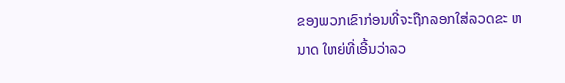ຂອງພວກເຂົາກ່ອນທີ່ຈະຖືກລອກໃສ່ລວດຂະ ຫນາດ ໃຫຍ່ທີ່ເອີ້ນວ່າລວ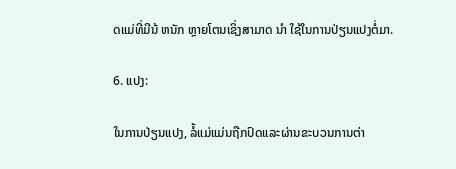ດແມ່ທີ່ມີນ້ ຫນັກ ຫຼາຍໂຕນເຊິ່ງສາມາດ ນໍາ ໃຊ້ໃນການປ່ຽນແປງຕໍ່ມາ.

6. ແປງ:

ໃນການປ່ຽນແປງ, ລໍ້ແມ່ແມ່ນຖືກປົດແລະຜ່ານຂະບວນການຕ່າ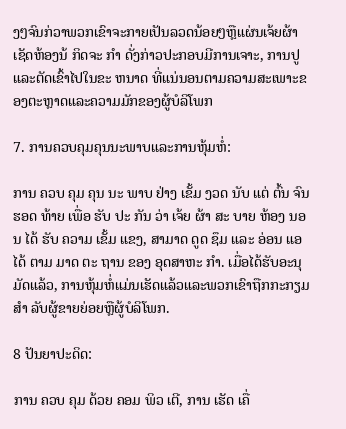ງໆຈົນກ່ວາພວກເຂົາຈະກາຍເປັນລວດນ້ອຍໆຫຼືແຜ່ນເຈ້ຍຜ້າເຊັດຫ້ອງນ້ ກິດຈະ ກໍາ ດັ່ງກ່າວປະກອບມີການເຈາະ, ການປູແລະຕັດເຂົ້າໄປໃນຂະ ຫນາດ ທີ່ແນ່ນອນຕາມຄວາມສະເພາະຂອງຕະຫຼາດແລະຄວາມມັກຂອງຜູ້ບໍລິໂພກ

7. ການຄວບຄຸມຄຸນນະພາບແລະການຫຸ້ມຫໍ່:

ການ ຄວບ ຄຸມ ຄຸນ ນະ ພາບ ຢ່າງ ເຂັ້ມ ງວດ ນັບ ແຕ່ ຕົ້ນ ຈົນ ຮອດ ທ້າຍ ເພື່ອ ຮັບ ປະ ກັນ ວ່າ ເຈ້ຍ ຜ້າ ສະ ບາຍ ຫ້ອງ ນອນ ໄດ້ ຮັບ ຄວາມ ເຂັ້ມ ແຂງ, ສາມາດ ດູດ ຊຶມ ແລະ ອ່ອນ ແອ ໄດ້ ຕາມ ມາດ ຕະ ຖານ ຂອງ ອຸດສາຫະ ກໍາ. ເມື່ອໄດ້ຮັບອະນຸມັດແລ້ວ, ການຫຸ້ມຫໍ່ແມ່ນເຮັດແລ້ວແລະພວກເຂົາຖືກກະກຽມ ສໍາ ລັບຜູ້ຂາຍຍ່ອຍຫຼືຜູ້ບໍລິໂພກ.

8 ປັນຍາປະດິດ:

ການ ຄວບ ຄຸມ ດ້ວຍ ຄອມ ພິວ ເຕີ, ການ ເຮັດ ເຄື່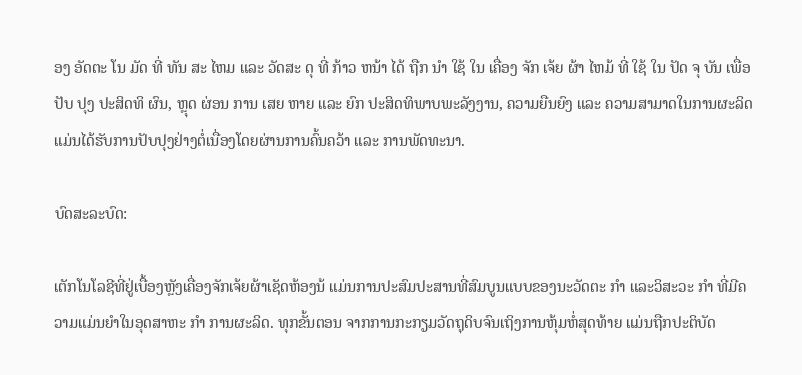ອງ ອັດຕະ ໂນ ມັດ ທີ່ ທັນ ສະ ໄຫມ ແລະ ວັດສະ ດຸ ທີ່ ກ້າວ ຫນ້າ ໄດ້ ຖືກ ນໍາ ໃຊ້ ໃນ ເຄື່ອງ ຈັກ ເຈ້ຍ ຜ້າ ໄຫມ້ ທີ່ ໃຊ້ ໃນ ປັດ ຈຸ ບັນ ເພື່ອ ປັບ ປຸງ ປະສິດທິ ຜົນ, ຫຼຸດ ຜ່ອນ ການ ເສຍ ຫາຍ ແລະ ຍົກ ປະສິດທິພາບພະລັງງານ, ຄວາມຍືນຍົງ ແລະ ຄວາມສາມາດໃນການຜະລິດ ແມ່ນໄດ້ຮັບການປັບປຸງຢ່າງຕໍ່ເນື່ອງໂດຍຜ່ານການຄົ້ນຄວ້າ ແລະ ການພັດທະນາ.

ບົດສະລະບົດ:

ເຕັກໂນໂລຊີທີ່ຢູ່ເບື້ອງຫຼັງເຄື່ອງຈັກເຈ້ຍຜ້າເຊັດຫ້ອງນ້ ແມ່ນການປະສົມປະສານທີ່ສົມບູນແບບຂອງນະວັດຕະ ກໍາ ແລະວິສະວະ ກໍາ ທີ່ມີຄວາມແມ່ນຍໍາໃນອຸດສາຫະ ກໍາ ການຜະລິດ. ທຸກຂັ້ນຕອນ ຈາກການກະກຽມວັດຖຸດິບຈົນເຖິງການຫຸ້ມຫໍ່ສຸດທ້າຍ ແມ່ນຖືກປະຕິບັດ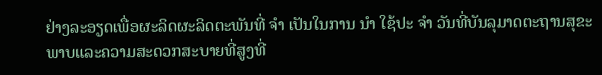ຢ່າງລະອຽດເພື່ອຜະລິດຜະລິດຕະພັນທີ່ ຈໍາ ເປັນໃນການ ນໍາ ໃຊ້ປະ ຈໍາ ວັນທີ່ບັນລຸມາດຕະຖານສຸຂະພາບແລະຄວາມສະດວກສະບາຍທີ່ສູງທີ່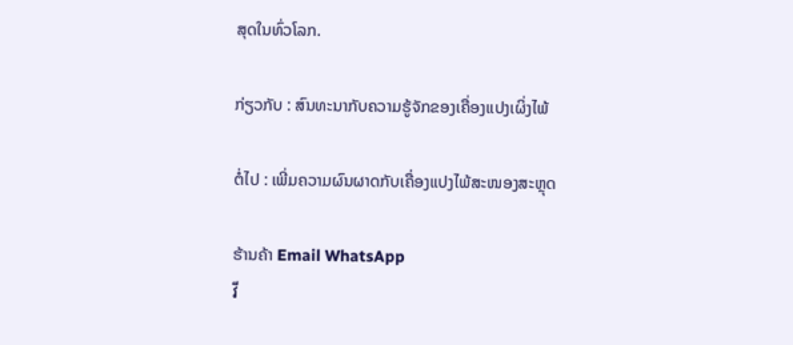ສຸດໃນທົ່ວໂລກ.

ກ່ຽວກັບ : ສົນທະນາກັບຄວາມຮູ້ຈັກຂອງເຄື່ອງແປງເຜິ່ງໄພ້

ຕໍ່ໄປ : ເພີ່ມຄວາມຜົນຜາດກັບເຄື່ອງແປງໄພ້ສະໜອງສະຫຼຸດ

ຮ້ານຄ້າ Email WhatsApp
វី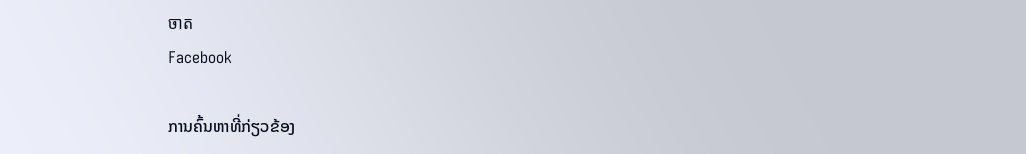ចាត
Facebook

ການຄົ້ນຫາທີ່ກ່ຽວຂ້ອງ